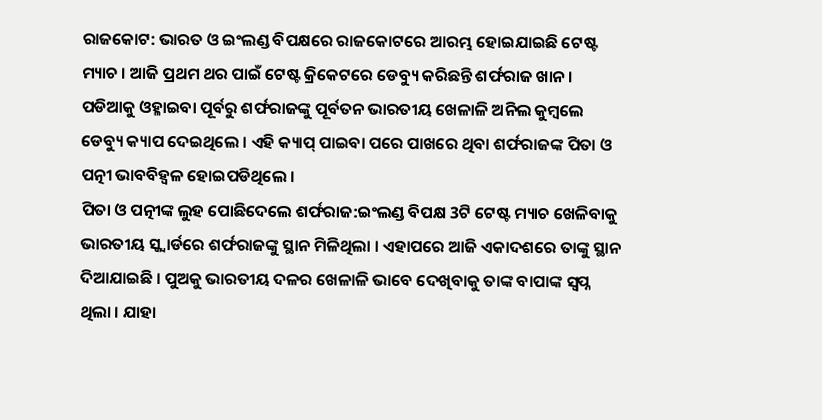ରାଜକୋଟ: ଭାରତ ଓ ଇଂଲଣ୍ଡ ବିପକ୍ଷରେ ରାଜକୋଟରେ ଆରମ୍ଭ ହୋଇଯାଇଛି ଟେଷ୍ଟ ମ୍ୟାଚ । ଆଜି ପ୍ରଥମ ଥର ପାଇଁ ଟେଷ୍ଟ କ୍ରିକେଟରେ ଡେବ୍ୟୁ କରିଛନ୍ତି ଶର୍ଫରାଜ ଖାନ । ପଡିଆକୁ ଓହ୍ଳାଇବା ପୂର୍ବରୁ ଶର୍ଫରାଜଙ୍କୁ ପୂର୍ବତନ ଭାରତୀୟ ଖେଳାଳି ଅନିଲ କୁମ୍ବଲେ ଡେବ୍ୟୁ କ୍ୟାପ ଦେଇଥିଲେ । ଏହି କ୍ୟାପ୍ ପାଇବା ପରେ ପାଖରେ ଥିବା ଶର୍ଫରାଜଙ୍କ ପିତା ଓ ପତ୍ନୀ ଭାବବିହ୍ୱଳ ହୋଇପଡିଥିଲେ ।
ପିତା ଓ ପତ୍ନୀଙ୍କ ଲୁହ ପୋଛିଦେଲେ ଶର୍ଫରାଜ:ଇଂଲଣ୍ଡ ବିପକ୍ଷ 3ଟି ଟେଷ୍ଟ ମ୍ୟାଚ ଖେଳିବାକୁ ଭାରତୀୟ ସ୍କ୍ବାର୍ଡରେ ଶର୍ଫରାଜଙ୍କୁ ସ୍ଥାନ ମିଳିଥିଲା । ଏହାପରେ ଆଜି ଏକାଦଶରେ ତାଙ୍କୁ ସ୍ଥାନ ଦିଆଯାଇଛି । ପୁଅକୁ ଭାରତୀୟ ଦଳର ଖେଳାଳି ଭାବେ ଦେଖିବାକୁ ତାଙ୍କ ବାପାଙ୍କ ସ୍ୱପ୍ନ ଥିଲା । ଯାହା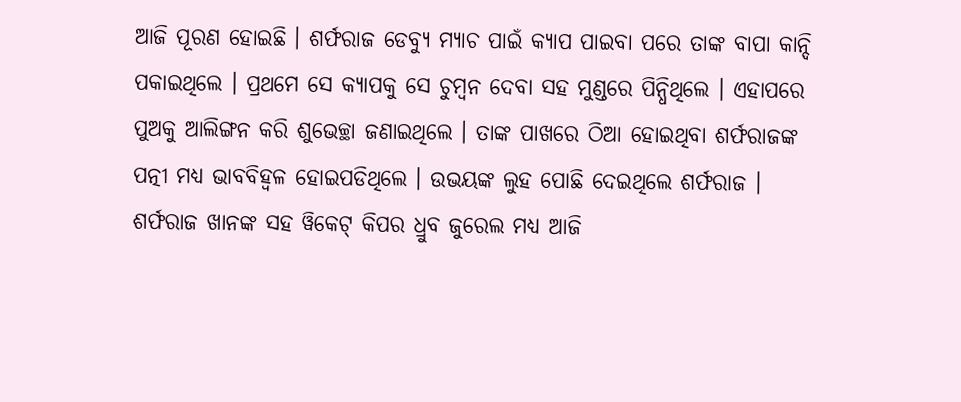ଆଜି ପୂରଣ ହୋଇଛି । ଶର୍ଫରାଜ ଡେବ୍ୟୁ ମ୍ୟାଚ ପାଇଁ କ୍ୟାପ ପାଇବା ପରେ ତାଙ୍କ ବାପା କାନ୍ଦି ପକାଇଥିଲେ । ପ୍ରଥମେ ସେ କ୍ୟାପକୁ ସେ ଚୁମ୍ୱନ ଦେବା ସହ ମୁଣ୍ଡରେ ପିନ୍ଧିଥିଲେ । ଏହାପରେ ପୁଅକୁ ଆଲିଙ୍ଗନ କରି ଶୁଭେଚ୍ଛା ଜଣାଇଥିଲେ । ତାଙ୍କ ପାଖରେ ଠିଆ ହୋଇଥିବା ଶର୍ଫରାଜଙ୍କ ପତ୍ନୀ ମଧ୍ୟ ଭାବବିହ୍ୱଳ ହୋଇପଡିଥିଲେ । ଉଭୟଙ୍କ ଲୁହ ପୋଛି ଦେଇଥିଲେ ଶର୍ଫରାଜ । ଶର୍ଫରାଜ ଖାନଙ୍କ ସହ ୱିକେଟ୍ କିପର ଧ୍ରୁବ ଜୁରେଲ ମଧ୍ୟ ଆଜି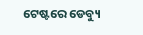ଟେଷ୍ଟରେ ଡେବ୍ୟୁ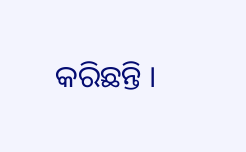କରିଛନ୍ତି ।